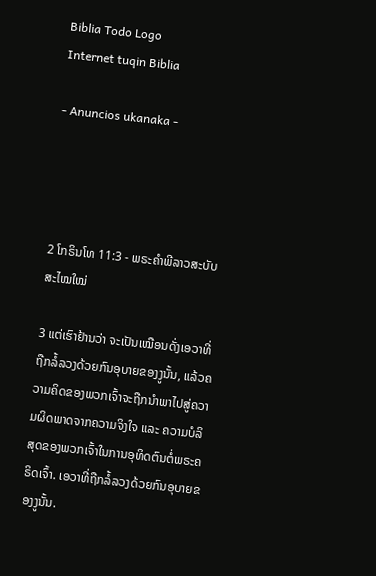Biblia Todo Logo
Internet tuqin Biblia

- Anuncios ukanaka -




2 ໂກຣິນໂທ 11:3 - ພຣະຄຳພີລາວສະບັບສະໄໝໃໝ່

3 ແຕ່ເຮົາຢ້ານວ່າ ຈະເປັນເໝືອນດັ່ງເອວາທີ່ຖືກລໍ້ລວງດ້ວຍກົນອຸບາຍຂອງງູນັ້ນ, ແລ້ວຄວາມຄິດຂອງພວກເຈົ້າຈະຖືກນຳພາໄປສູ່ຄວາມຜິດພາດຈາກຄວາມຈິງໃຈ ແລະ ຄວາມບໍລິສຸດຂອງພວກເຈົ້າໃນການອຸທິດຕົນຕໍ່ພຣະຄຣິດເຈົ້າ. ເອວາທີ່ຖືກລໍ້ລວງດ້ວຍກົນອຸບາຍຂອງງູນັ້ນ.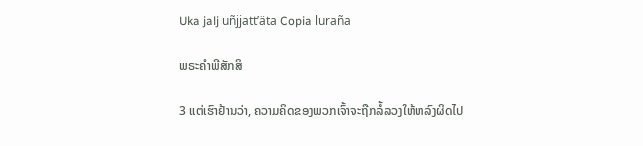Uka jalj uñjjattʼäta Copia luraña

ພຣະຄຳພີສັກສິ

3 ແຕ່ເຮົາຢ້ານວ່າ, ຄວາມຄິດຂອງພວກເຈົ້າຈະຖືກລໍ້ລວງໃຫ້ຫລົງຜິດໄປ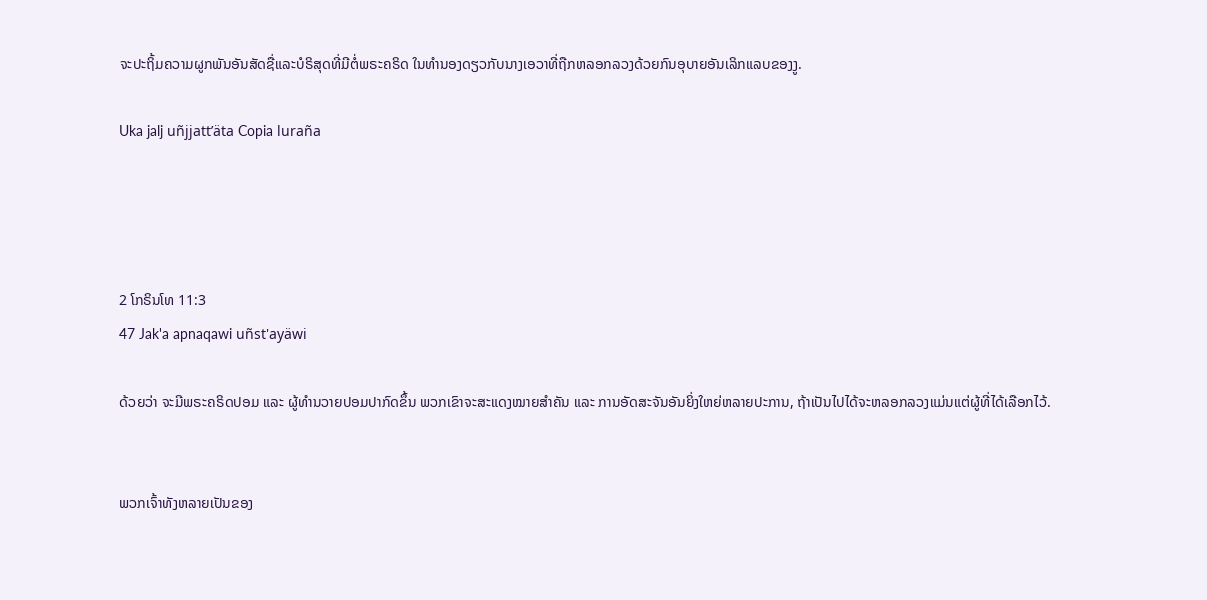ຈະປະຖິ້ມຄວາມຜູກພັນອັນສັດຊື່ແລະບໍຣິສຸດທີ່ມີຕໍ່ພຣະຄຣິດ ໃນທຳນອງດຽວກັບນາງເອວາທີ່ຖືກຫລອກລວງດ້ວຍກົນອຸບາຍອັນເລິກແລບຂອງງູ.

Uka jalj uñjjattʼäta Copia luraña




2 ໂກຣິນໂທ 11:3
47 Jak'a apnaqawi uñst'ayäwi

ດ້ວຍວ່າ ຈະມີພຣະຄຣິດປອມ ແລະ ຜູ້ທຳນວາຍປອມປາກົດຂຶ້ນ ພວກເຂົາຈະສະແດງໝາຍສຳຄັນ ແລະ ການອັດສະຈັນອັນຍິ່ງໃຫຍ່ຫລາຍປະການ, ຖ້າເປັນໄປໄດ້ຈະຫລອກລວງແມ່ນແຕ່ຜູ້ທີ່ໄດ້ເລືອກໄວ້.


ພວກເຈົ້າທັງຫລາຍເປັນຂອງ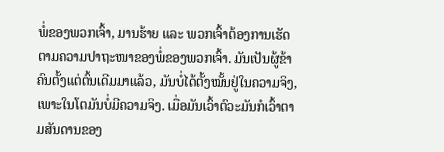ພໍ່ຂອງພວກເຈົ້າ, ມານຮ້າຍ ແລະ ພວກເຈົ້າຕ້ອງການເຮັດຕາມຄວາມປາຖະໜາຂອງພໍ່ຂອງພວກເຈົ້າ. ມັນເປັນຜູ້ຂ້າຄົນຕັ້ງແຕ່ຕົ້ນເດີມມາແລ້ວ, ມັນບໍ່ໄດ້ຕັ້ງໝັ້ນຢູ່ໃນຄວາມຈິງ, ເພາະໃນໂຕມັນບໍ່ມີຄວາມຈິງ. ເມື່ອມັນເວົ້າຕົວະມັນກໍເວົ້າຕາມສັນດານຂອງ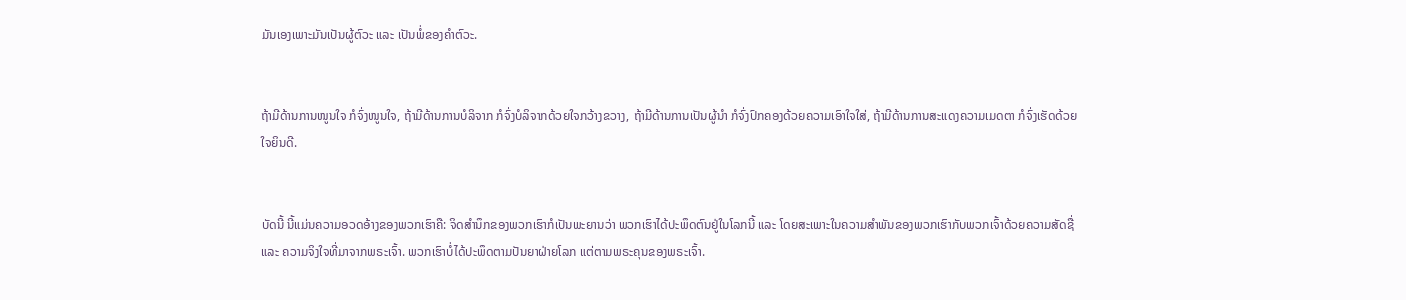ມັນເອງເພາະມັນເປັນຜູ້ຕົວະ ແລະ ເປັນພໍ່ຂອງຄຳຕົວະ.


ຖ້າມີດ້ານການໜູນໃຈ ກໍຈົ່ງໜູນໃຈ, ຖ້າມີດ້ານການບໍລິຈາກ ກໍຈົ່ງບໍລິຈາກດ້ວຍໃຈກວ້າງຂວາງ, ຖ້າມີດ້ານການເປັນຜູ້ນຳ ກໍຈົ່ງປົກຄອງດ້ວຍຄວາມເອົາໃຈໃສ່, ຖ້າມີດ້ານການສະແດງຄວາມເມດຕາ ກໍຈົ່ງເຮັດດ້ວຍໃຈຍິນດີ.


ບັດນີ້ ນີ້ແມ່ນຄວາມອວດອ້າງຂອງພວກເຮົາຄື: ຈິດສຳນຶກຂອງພວກເຮົາກໍເປັນພະຍານວ່າ ພວກເຮົາໄດ້ປະພຶດຕົນຢູ່ໃນໂລກນີ້ ແລະ ໂດຍສະເພາະໃນຄວາມສຳພັນຂອງພວກເຮົາກັບພວກເຈົ້າດ້ວຍຄວາມສັດຊື່ ແລະ ຄວາມຈິງໃຈທີ່ມາຈາກພຣະເຈົ້າ. ພວກເຮົາບໍ່ໄດ້ປະພຶດຕາມປັນຍາຝ່າຍໂລກ ແຕ່ຕາມພຣະຄຸນຂອງພຣະເຈົ້າ.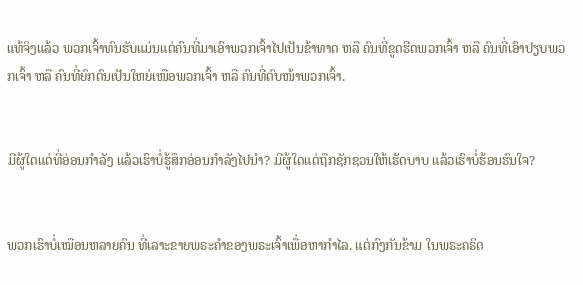ແທ້ຈິງແລ້ວ ພວກເຈົ້າທົນຮັບແມ່ນແຕ່ຄົນທີ່ມາເອົາພວກເຈົ້າໄປເປັນຂ້າທາດ ຫລື ຄົນທີ່ຂູດຮີດພວກເຈົ້າ ຫລື ຄົນທີ່ເອົາປຽບພວກເຈົ້າ ຫລື ຄົນທີ່ຍົກຕົນເປັນໃຫຍ່ເໜືອພວກເຈົ້າ ຫລື ຄົນທີ່ຕົບໜ້າພວກເຈົ້າ.


ມີຜູ້ໃດແດ່ທີ່ອ່ອນກຳລັງ ແລ້ວເຮົາບໍ່ຮູ້ສຶກອ່ອນກຳລັງໄປນຳ? ມີຜູ້ໃດແດ່ຖືກຊັກຊວນໃຫ້ເຮັດບາບ ແລ້ວເຮົາບໍ່ຮ້ອນຮົນໃຈ?


ພວກເຮົາບໍ່ເໝືອນຫລາຍຄົນ ທີ່ເລາະຂາຍພຣະຄຳຂອງພຣະເຈົ້າເພື່ອຫາກຳໄລ. ແຕ່ກົງກັນຂ້າມ ໃນພຣະຄຣິດ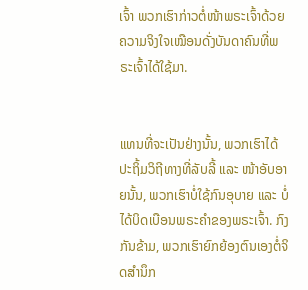ເຈົ້າ ພວກເຮົາກ່າວຕໍ່ໜ້າພຣະເຈົ້າດ້ວຍຄວາມຈິງໃຈເໝືອນດັ່ງບັນດາຄົນທີ່ພຣະເຈົ້າໄດ້ໃຊ້ມາ.


ແທນທີ່ຈະເປັນຢ່າງນັ້ນ, ພວກເຮົາໄດ້ປະຖິ້ມວິຖີທາງທີ່ລັບລີ້ ແລະ ໜ້າອັບອາຍນັ້ນ, ພວກເຮົາບໍ່ໃຊ້ກົນອຸບາຍ ແລະ ບໍ່ໄດ້ບິດເບືອນພຣະຄຳຂອງພຣະເຈົ້າ. ກົງກັນຂ້າມ, ພວກເຮົາຍົກຍ້ອງຕົນເອງຕໍ່ຈິດສຳນຶກ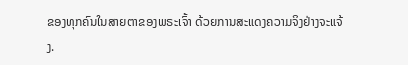ຂອງທຸກຄົນໃນສາຍຕາຂອງພຣະເຈົ້າ ດ້ວຍການສະແດງຄວາມຈິງຢ່າງຈະແຈ້ງ.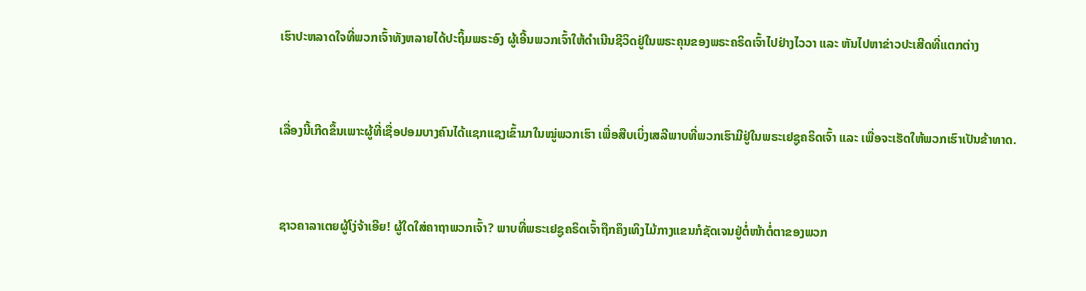ເຮົາປະຫລາດໃຈທີ່ພວກເຈົ້າທັງຫລາຍໄດ້ປະຖິ້ມພຣະອົງ ຜູ້ເອີ້ນພວກເຈົ້າໃຫ້ດໍາເນີນຊີວິດຢູ່ໃນພຣະຄຸນຂອງພຣະຄຣິດເຈົ້າໄປຢ່າງໄວວາ ແລະ ຫັນໄປຫາຂ່າວປະເສີດທີ່ແຕກຕ່າງ


ເລື່ອງນີ້ເກີດຂຶ້ນເພາະຜູ້ທີ່ເຊື່ອປອມບາງຄົນໄດ້ແຊກແຊງເຂົ້າມາໃນໝູ່ພວກເຮົາ ເພື່ອສືບເບິ່ງເສລີພາບທີ່ພວກເຮົາມີຢູ່ໃນພຣະເຢຊູຄຣິດເຈົ້າ ແລະ ເພື່ອຈະເຮັດໃຫ້ພວກເຮົາເປັນຂ້າທາດ.


ຊາວຄາລາເຕຍຜູ້ໂງ່ຈ້າເອີຍ! ຜູ້ໃດໃສ່ຄາຖາພວກເຈົ້າ? ພາບທີ່ພຣະເຢຊູຄຣິດເຈົ້າຖືກຄຶງເທິງໄມ້ກາງແຂນກໍຊັດເຈນຢູ່ຕໍ່ໜ້າຕໍ່ຕາຂອງພວກ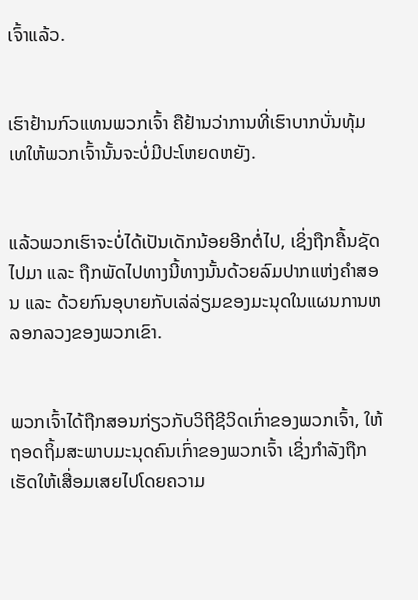ເຈົ້າແລ້ວ.


ເຮົາຢ້ານກົວແທນພວກເຈົ້າ ຄືຢ້ານວ່າການທີ່ເຮົາບາກບັ່ນທຸ້ມເທໃຫ້ພວກເຈົ້ານັ້ນຈະບໍ່ມີປະໂຫຍດຫຍັງ.


ແລ້ວພວກເຮົາຈະບໍ່ໄດ້ເປັນເດັກນ້ອຍອີກຕໍ່ໄປ, ເຊິ່ງຖືກຄື້ນຊັດໄປມາ ແລະ ຖືກພັດໄປທາງນີ້ທາງນັ້ນດ້ວຍລົມປາກແຫ່ງຄຳສອນ ແລະ ດ້ວຍກົນອຸບາຍກັບເລ່ລ່ຽມຂອງມະນຸດໃນແຜນການຫລອກລວງຂອງພວກເຂົາ.


ພວກເຈົ້າໄດ້ຖືກສອນກ່ຽວກັບວິຖີຊີວິດເກົ່າຂອງພວກເຈົ້າ, ໃຫ້ຖອດຖິ້ມສະພາບມະນຸດຄົນເກົ່າຂອງພວກເຈົ້າ ເຊິ່ງກຳລັງຖືກເຮັດໃຫ້ເສື່ອມເສຍໄປໂດຍຄວາມ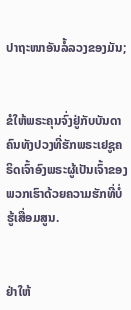ປາຖະໜາອັນລໍ້ລວງຂອງມັນ;


ຂໍໃຫ້ພຣະຄຸນຈົ່ງຢູ່ກັບບັນດາຄົນທັງປວງທີ່ຮັກພຣະເຢຊູຄຣິດເຈົ້າອົງພຣະຜູ້ເປັນເຈົ້າຂອງພວກເຮົາດ້ວຍຄວາມຮັກທີ່ບໍ່ຮູ້ເສື່ອມສູນ.


ຢ່າໃຫ້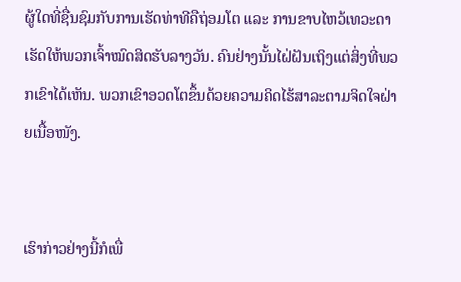ຜູ້ໃດທີ່ຊື່ນຊົມກັບການເຮັດທ່າທີຄືຖ່ອມໂຕ ແລະ ການຂາບໄຫວ້ເທວະດາເຮັດໃຫ້ພວກເຈົ້າໝົດສິດຮັບລາງວັນ. ຄົນຢ່າງນັ້ນໄຝ່ຝັນເຖິງແຕ່ສິ່ງທີ່ພວກເຂົາໄດ້ເຫັນ. ພວກເຂົາອວດໂຕຂຶ້ນດ້ວຍຄວາມຄິດໄຮ້ສາລະຕາມຈິດໃຈຝ່າຍເນື້ອໜັງ.


ເຮົາກ່າວຢ່າງນີ້ກໍເພື່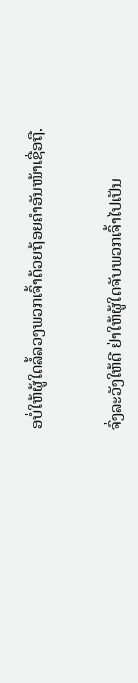ອບໍ່ໃຫ້ຜູ້ໃດລໍ້ລວງພວກເຈົ້າດ້ວຍຖ້ອຍຄຳອັນໜ້າເຊື່ອຖື.


ຈົ່ງລະວັງໃຫ້ດີ ຢ່າໃຫ້ຜູ້ໃດຈັບພວກເຈົ້າໄປເປັນ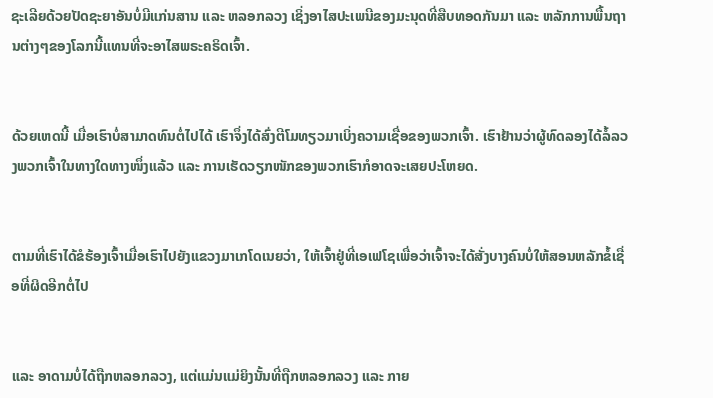ຊະເລີຍດ້ວຍປັດຊະຍາອັນບໍ່ມີແກ່ນສານ ແລະ ຫລອກລວງ ເຊິ່ງອາໄສປະເພນີຂອງມະນຸດທີ່ສືບທອດກັນມາ ແລະ ຫລັກການພື້ນຖານຕ່າງໆຂອງໂລກນີ້ແທນທີ່ຈະອາໄສພຣະຄຣິດເຈົ້າ.


ດ້ວຍເຫດນີ້ ເມື່ອເຮົາບໍ່ສາມາດທົນຕໍ່ໄປໄດ້ ເຮົາຈຶ່ງໄດ້ສົ່ງຕີໂມທຽວມາເບິ່ງຄວາມເຊື່ອຂອງພວກເຈົ້າ. ເຮົາຢ້ານວ່າຜູ້ທົດລອງໄດ້ລໍ້ລວງພວກເຈົ້າໃນທາງໃດທາງໜຶ່ງແລ້ວ ແລະ ການເຮັດວຽກໜັກຂອງພວກເຮົາກໍອາດຈະເສຍປະໂຫຍດ.


ຕາມທີ່ເຮົາໄດ້ຂໍຮ້ອງເຈົ້າເມື່ອເຮົາໄປຍັງແຂວງມາເກໂດເນຍວ່າ, ໃຫ້ເຈົ້າຢູ່ທີ່ເອເຟໂຊເພື່ອວ່າເຈົ້າຈະໄດ້ສັ່ງບາງຄົນບໍ່ໃຫ້ສອນຫລັກຂໍ້ເຊື່ອທີ່ຜິດອີກຕໍ່ໄປ


ແລະ ອາດາມບໍ່ໄດ້ຖືກຫລອກລວງ, ແຕ່ແມ່ນແມ່ຍິງນັ້ນທີ່ຖືກຫລອກລວງ ແລະ ກາຍ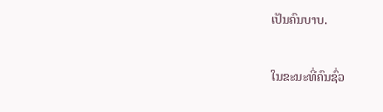ເປັນຄົນບາບ.


ໃນຂະນະທີ່ຄົນຊົ່ວ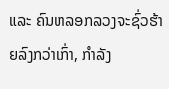ແລະ ຄົນຫລອກລວງຈະຊົ່ວຮ້າຍລົງກວ່າເກົ່າ, ກຳລັງ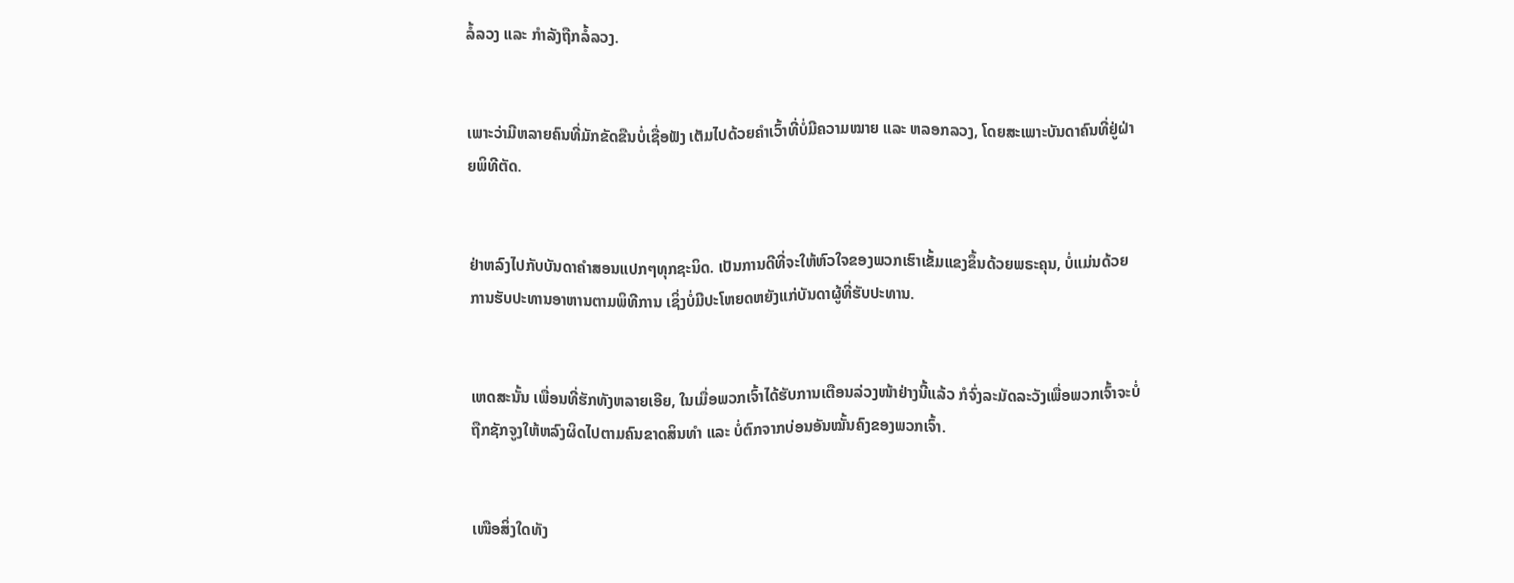ລໍ້ລວງ ແລະ ກຳລັງຖືກລໍ້ລວງ.


ເພາະວ່າມີຫລາຍຄົນທີ່ມັກຂັດຂືນບໍ່ເຊື່ອຟັງ ເຕັມໄປດ້ວຍຄຳເວົ້າທີ່ບໍ່ມີຄວາມໝາຍ ແລະ ຫລອກລວງ, ໂດຍສະເພາະບັນດາຄົນທີ່ຢູ່ຝ່າຍພິທີຕັດ.


ຢ່າຫລົງໄປກັບບັນດາຄຳສອນແປກໆທຸກຊະນິດ. ເປັນການດີທີ່ຈະໃຫ້ຫົວໃຈຂອງພວກເຮົາເຂັ້ມແຂງຂຶ້ນດ້ວຍພຣະຄຸນ, ບໍ່ແມ່ນດ້ວຍການຮັບປະທານອາຫານຕາມພິທີການ ເຊິ່ງບໍ່ມີປະໂຫຍດຫຍັງແກ່ບັນດາຜູ້ທີ່ຮັບປະທານ.


ເຫດສະນັ້ນ ເພື່ອນທີ່ຮັກທັງຫລາຍເອີຍ, ໃນເມື່ອພວກເຈົ້າໄດ້ຮັບການເຕືອນລ່ວງໜ້າຢ່າງນີ້ແລ້ວ ກໍຈົ່ງລະມັດລະວັງເພື່ອພວກເຈົ້າຈະບໍ່ຖືກຊັກຈູງໃຫ້ຫລົງຜິດໄປຕາມຄົນຂາດສິນທຳ ແລະ ບໍ່ຕົກຈາກບ່ອນອັນໝັ້ນຄົງຂອງພວກເຈົ້າ.


ເໜືອສິ່ງໃດທັງ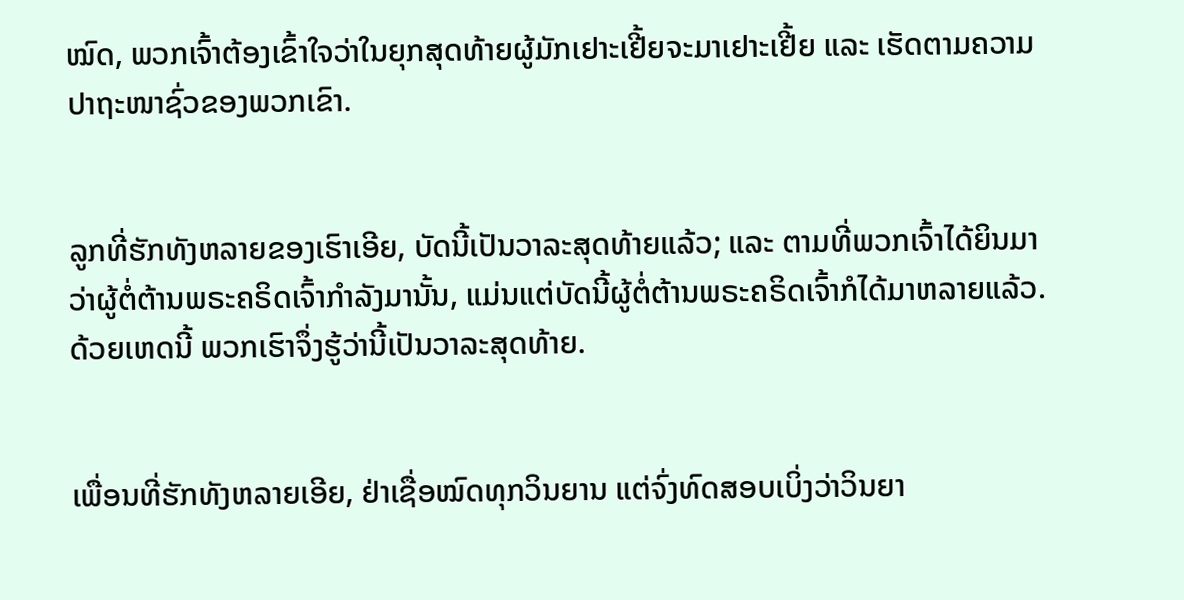ໝົດ, ພວກເຈົ້າຕ້ອງເຂົ້າໃຈວ່າໃນຍຸກສຸດທ້າຍຜູ້ມັກເຢາະເຢີ້ຍຈະມາເຢາະເຢີ້ຍ ແລະ ເຮັດຕາມຄວາມປາຖະໜາຊົ່ວຂອງພວກເຂົາ.


ລູກທີ່ຮັກທັງຫລາຍຂອງເຮົາເອີຍ, ບັດນີ້ເປັນວາລະສຸດທ້າຍແລ້ວ; ແລະ ຕາມທີ່ພວກເຈົ້າໄດ້ຍິນມາວ່າຜູ້ຕໍ່ຕ້ານພຣະຄຣິດເຈົ້າກຳລັງມານັ້ນ, ແມ່ນແຕ່ບັດນີ້ຜູ້ຕໍ່ຕ້ານພຣະຄຣິດເຈົ້າກໍໄດ້ມາຫລາຍແລ້ວ. ດ້ວຍເຫດນີ້ ພວກເຮົາຈຶ່ງຮູ້ວ່ານີ້ເປັນວາລະສຸດທ້າຍ.


ເພື່ອນທີ່ຮັກທັງຫລາຍເອີຍ, ຢ່າເຊື່ອໝົດທຸກວິນຍານ ແຕ່ຈົ່ງທົດສອບເບິ່ງວ່າວິນຍາ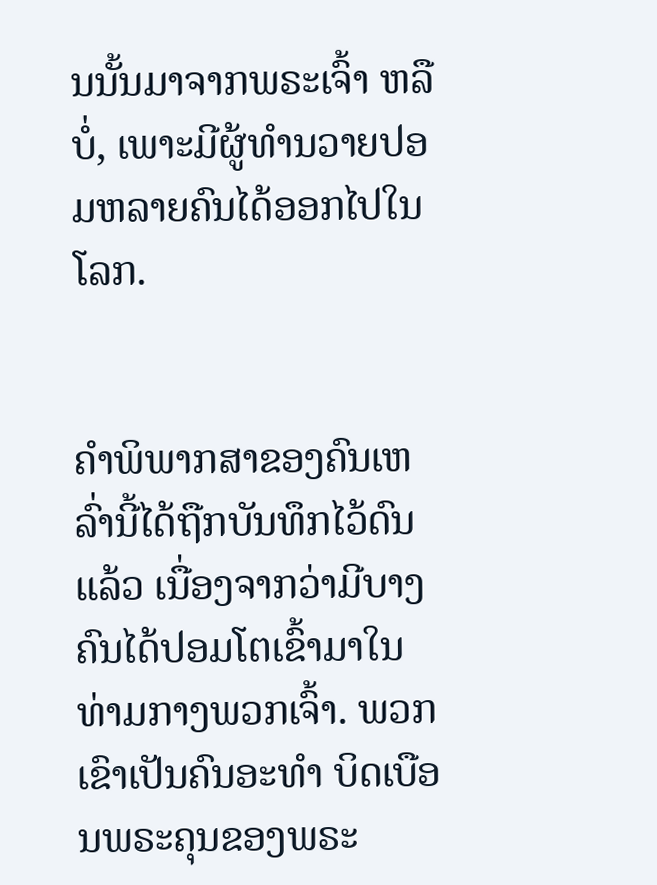ນນັ້ນມາຈາກພຣະເຈົ້າ ຫລື ບໍ່, ເພາະມີຜູ້ທຳນວາຍປອມຫລາຍຄົນໄດ້ອອກໄປໃນໂລກ.


ຄຳພິພາກສາຂອງຄົນເຫລົ່ານີ້ໄດ້ຖືກບັນທຶກໄວ້ດົນແລ້ວ ເນື່ອງຈາກວ່າມີບາງຄົນໄດ້ປອມໂຕເຂົ້າມາໃນທ່າມກາງພວກເຈົ້າ. ພວກເຂົາເປັນຄົນອະທຳ ບິດເບືອນພຣະຄຸນຂອງພຣະ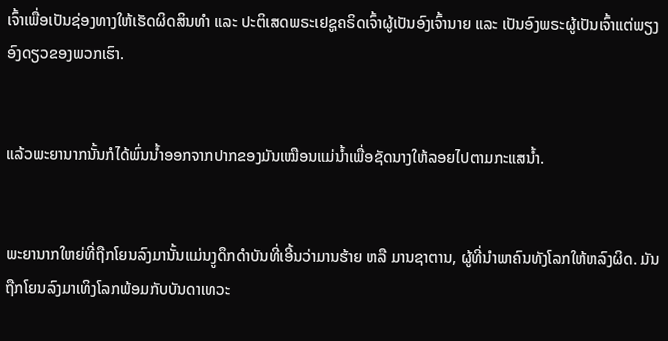ເຈົ້າເພື່ອເປັນຊ່ອງທາງໃຫ້ເຮັດຜິດສິນທຳ ແລະ ປະຕິເສດພຣະເຢຊູຄຣິດເຈົ້າຜູ້ເປັນອົງເຈົ້ານາຍ ແລະ ເປັນອົງພຣະຜູ້ເປັນເຈົ້າແຕ່ພຽງອົງດຽວຂອງພວກເຮົາ.


ແລ້ວພະຍານາກນັ້ນກໍໄດ້ພົ່ນນ້ຳອອກຈາກປາກຂອງມັນເໝືອນແມ່ນ້ຳເພື່ອຊັດນາງໃຫ້ລອຍໄປຕາມກະແສນ້ຳ.


ພະຍານາກໃຫຍ່ທີ່ຖືກໂຍນລົງມານັ້ນແມ່ນງູດຶກດຳບັນທີ່ເອີ້ນວ່າມານຮ້າຍ ຫລື ມານຊາຕານ, ຜູ້ທີ່ນຳພາຄົນທັງໂລກໃຫ້ຫລົງຜິດ. ມັນຖືກໂຍນລົງມາເທິງໂລກພ້ອມກັບບັນດາເທວະ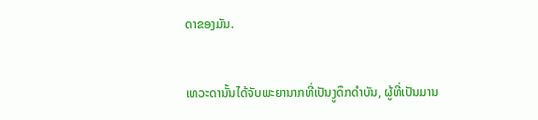ດາຂອງມັນ.


ເທວະດານັ້ນໄດ້ຈັບພະຍານາກທີ່ເປັນງູດຶກດຳບັນ, ຜູ້ທີ່ເປັນມານ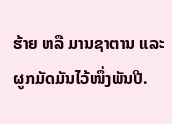ຮ້າຍ ຫລື ມານຊາຕານ ແລະ ຜູກມັດມັນໄວ້ໜຶ່ງພັນປີ.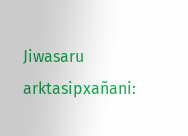Jiwasaru arktasipxañani: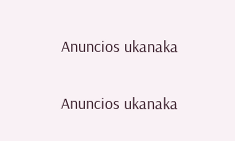Anuncios ukanaka


Anuncios ukanaka